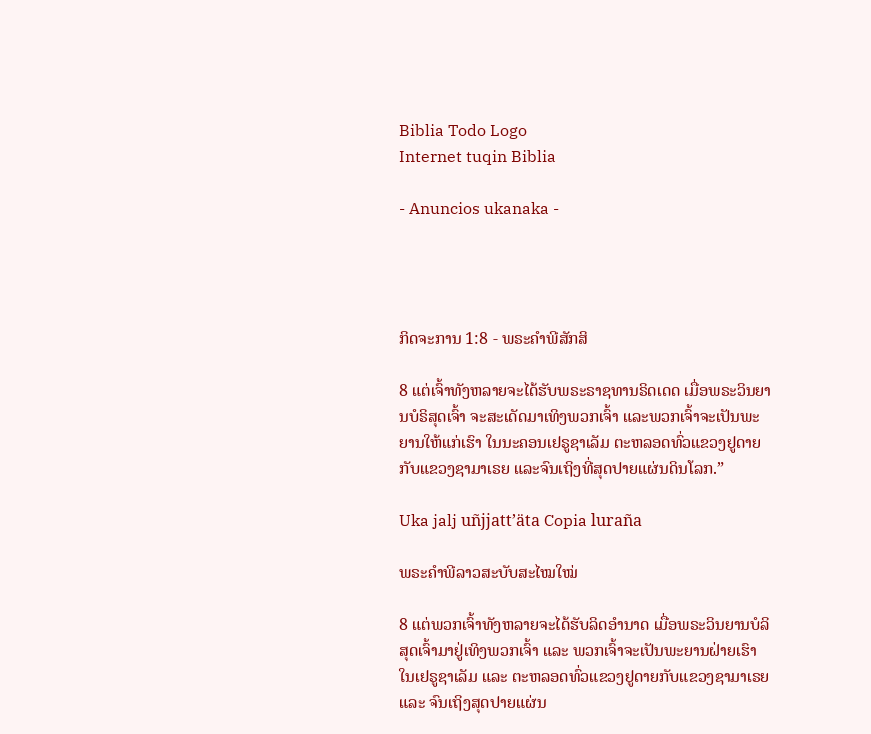Biblia Todo Logo
Internet tuqin Biblia

- Anuncios ukanaka -




ກິດຈະການ 1:8 - ພຣະຄຳພີສັກສິ

8 ແຕ່ເຈົ້າທັງຫລາຍຈະໄດ້ຮັບພຣະຣາຊທານຣິດເດດ ເມື່ອພຣະວິນຍານບໍຣິສຸດເຈົ້າ ຈະສະເດັດມາເທິງພວກເຈົ້າ ແລະພວກເຈົ້າຈະເປັນພະຍານໃຫ້ແກ່ເຮົາ ໃນນະຄອນເຢຣູຊາເລັມ ຕະຫລອດທົ່ວແຂວງຢູດາຍ ກັບແຂວງຊາມາເຣຍ ແລະຈົນເຖິງທີ່ສຸດປາຍແຜ່ນດິນໂລກ.”

Uka jalj uñjjattʼäta Copia luraña

ພຣະຄຳພີລາວສະບັບສະໄໝໃໝ່

8 ແຕ່ພວກເຈົ້າທັງຫລາຍຈະໄດ້ຮັບລິດອຳນາດ ເມື່ອພຣະວິນຍານບໍລິສຸດເຈົ້າມາຢູ່ເທິງພວກເຈົ້າ ແລະ ພວກເຈົ້າຈະເປັນພະຍານຝ່າຍເຮົາໃນເຢຣູຊາເລັມ ແລະ ຕະຫລອດທົ່ວແຂວງຢູດາຍກັບແຂວງຊາມາເຣຍ ແລະ ຈົນເຖິງສຸດປາຍແຜ່ນ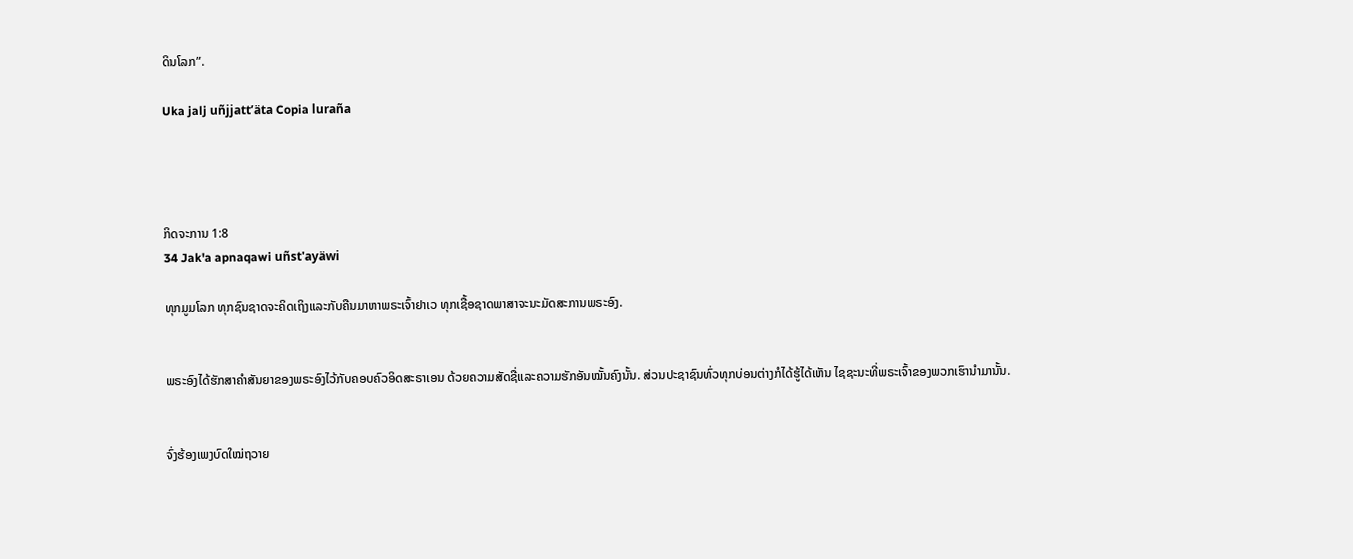ດິນໂລກ”.

Uka jalj uñjjattʼäta Copia luraña




ກິດຈະການ 1:8
34 Jak'a apnaqawi uñst'ayäwi

ທຸກມູມໂລກ ທຸກຊົນຊາດຈະຄິດເຖິງແລະກັບຄືນມາຫາພຣະເຈົ້າຢາເວ ທຸກເຊື້ອຊາດພາສາຈະນະມັດສະການພຣະອົງ.


ພຣະອົງໄດ້ຮັກສາຄຳສັນຍາຂອງພຣະອົງໄວ້ກັບຄອບຄົວອິດສະຣາເອນ ດ້ວຍຄວາມສັດຊື່ແລະຄວາມຮັກອັນໝັ້ນຄົງນັ້ນ. ສ່ວນປະຊາຊົນທົ່ວທຸກບ່ອນຕ່າງກໍໄດ້ຮູ້ໄດ້ເຫັນ ໄຊຊະນະທີ່ພຣະເຈົ້າຂອງພວກເຮົານຳມານັ້ນ.


ຈົ່ງຮ້ອງເພງບົດໃໝ່ຖວາຍ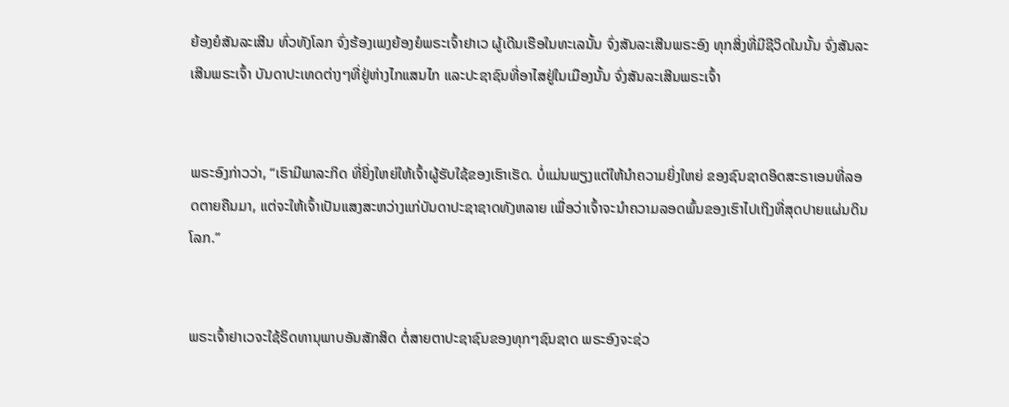ຍ້ອງຍໍສັນລະເສີນ ທົ່ວທັງໂລກ ຈົ່ງຮ້ອງເພງຍ້ອງຍໍພຣະເຈົ້າຢາເວ ຜູ້ເດີນເຮືອໃນທະເລນັ້ນ ຈົ່ງສັນລະເສີນພຣະອົງ ທຸກສິ່ງທີ່ມີຊີວິດໃນນັ້ນ ຈົ່ງສັນລະເສີນພຣະເຈົ້າ ບັນດາປະເທດຕ່າງໆທີ່ຢູ່ຫ່າງໄກແສນໄກ ແລະປະຊາຊົນທີ່ອາໄສຢູ່ໃນເມືອງນັ້ນ ຈົ່ງສັນລະເສີນພຣະເຈົ້າ


ພຣະອົງກ່າວວ່າ, “ເຮົາມີພາລະກິດ ທີ່ຍິ່ງໃຫຍ່ໃຫ້ເຈົ້າຜູ້ຮັບໃຊ້ຂອງເຮົາເຮັດ. ບໍ່ແມ່ນພຽງແຕ່ໃຫ້ນຳຄວາມຍິ່ງໃຫຍ່ ຂອງຊົນຊາດອິດສະຣາເອນທີ່ລອດຕາຍຄືນມາ, ແຕ່ຈະໃຫ້ເຈົ້າເປັນແສງສະຫວ່າງແກ່ບັນດາປະຊາຊາດທັງຫລາຍ ເພື່ອວ່າເຈົ້າຈະນຳຄວາມລອດພົ້ນຂອງເຮົາໄປເຖິງທີ່ສຸດປາຍແຜ່ນດິນໂລກ.”


ພຣະເຈົ້າຢາເວຈະໃຊ້ຣິດທານຸພາບອັນສັກສິດ ຕໍ່ສາຍຕາປະຊາຊົນຂອງທຸກໆຊົນຊາດ ພຣະອົງຈະຊ່ວ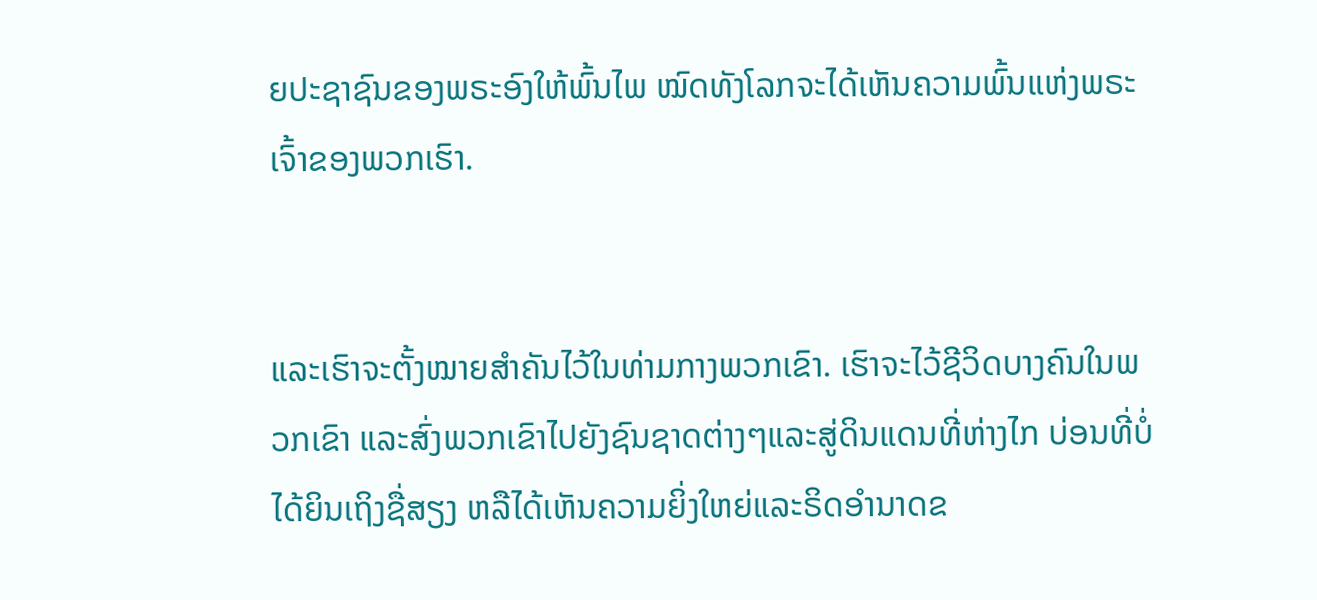ຍປະຊາຊົນຂອງພຣະອົງໃຫ້ພົ້ນໄພ ໝົດທັງໂລກຈະໄດ້ເຫັນຄວາມພົ້ນແຫ່ງພຣະເຈົ້າຂອງພວກເຮົາ.


ແລະເຮົາຈະຕັ້ງໝາຍສຳຄັນໄວ້ໃນທ່າມກາງພວກເຂົາ. ເຮົາຈະໄວ້ຊີວິດບາງຄົນໃນພວກເຂົາ ແລະສົ່ງພວກເຂົາໄປຍັງຊົນຊາດຕ່າງໆແລະສູ່ດິນແດນທີ່ຫ່າງໄກ ບ່ອນທີ່ບໍ່ໄດ້ຍິນເຖິງຊື່ສຽງ ຫລືໄດ້ເຫັນຄວາມຍິ່ງໃຫຍ່ແລະຣິດອຳນາດຂ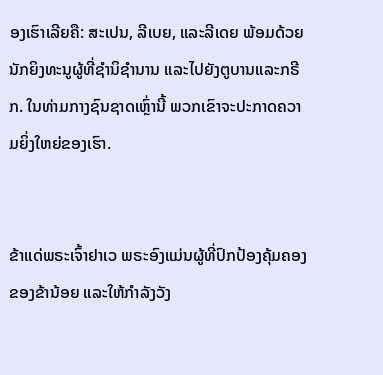ອງເຮົາເລີຍຄື: ສະເປນ, ລີເບຍ, ແລະລີເດຍ ພ້ອມດ້ວຍນັກຍິງທະນູຜູ້ທີ່ຊຳນິຊຳນານ ແລະໄປຍັງຕູບານແລະກຣີກ. ໃນທ່າມກາງຊົນຊາດເຫຼົ່ານີ້ ພວກເຂົາຈະປະກາດຄວາມຍິ່ງໃຫຍ່ຂອງເຮົາ.


ຂ້າແດ່ພຣະເຈົ້າຢາເວ ພຣະອົງແມ່ນຜູ້ທີ່ປົກປ້ອງຄຸ້ມຄອງຂອງຂ້ານ້ອຍ ແລະໃຫ້ກຳລັງວັງ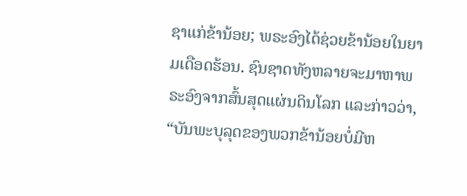ຊາແກ່ຂ້ານ້ອຍ; ພຣະອົງໄດ້ຊ່ວຍຂ້ານ້ອຍໃນຍາມເດືອດຮ້ອນ. ຊົນຊາດທັງຫລາຍຈະມາຫາພຣະອົງຈາກສົ້ນສຸດແຜ່ນດິນໂລກ ແລະກ່າວວ່າ, “ບັນພະບຸລຸດຂອງພວກຂ້ານ້ອຍບໍ່ມີຫ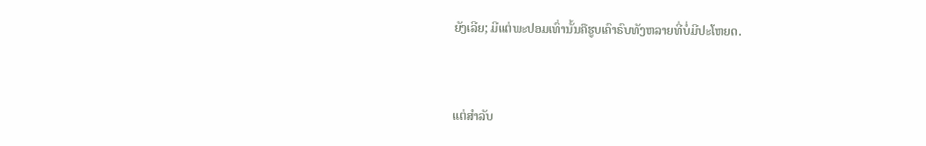ຍັງເລີຍ; ມີແຕ່ພະປອມເທົ່ານັ້ນຄືຮູບເຄົາຣົບທັງຫລາຍທີ່ບໍ່ມີປະໂຫຍດ.


ແຕ່ສຳລັບ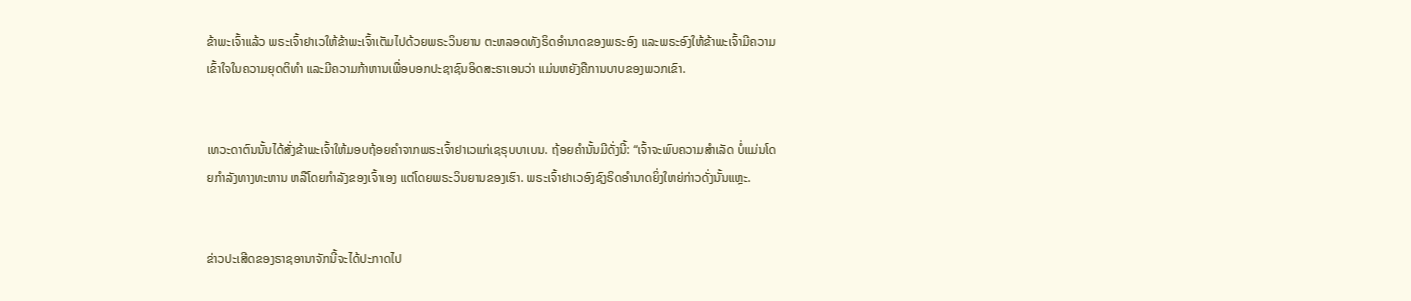ຂ້າພະເຈົ້າແລ້ວ ພຣະເຈົ້າຢາເວໃຫ້ຂ້າພະເຈົ້າເຕັມໄປດ້ວຍພຣະວິນຍານ ຕະຫລອດທັງຣິດອຳນາດຂອງພຣະອົງ ແລະພຣະອົງໃຫ້ຂ້າພະເຈົ້າມີຄວາມເຂົ້າໃຈໃນຄວາມຍຸດຕິທຳ ແລະມີຄວາມກ້າຫານເພື່ອບອກປະຊາຊົນອິດສະຣາເອນວ່າ ແມ່ນຫຍັງຄືການບາບຂອງພວກເຂົາ.


ເທວະດາຕົນນັ້ນໄດ້ສັ່ງຂ້າພະເຈົ້າໃຫ້ມອບຖ້ອຍຄຳຈາກພຣະເຈົ້າຢາເວແກ່ເຊຣຸບບາເບນ. ຖ້ອຍຄຳນັ້ນມີດັ່ງນີ້: “ເຈົ້າຈະພົບຄວາມສຳເລັດ ບໍ່ແມ່ນໂດຍກຳລັງທາງທະຫານ ຫລືໂດຍກຳລັງຂອງເຈົ້າເອງ ແຕ່ໂດຍພຣະວິນຍານຂອງເຮົາ. ພຣະເຈົ້າຢາເວອົງຊົງຣິດອຳນາດຍິ່ງໃຫຍ່ກ່າວດັ່ງນັ້ນແຫຼະ.


ຂ່າວປະເສີດຂອງຣາຊອານາຈັກນີ້ຈະໄດ້ປະກາດໄປ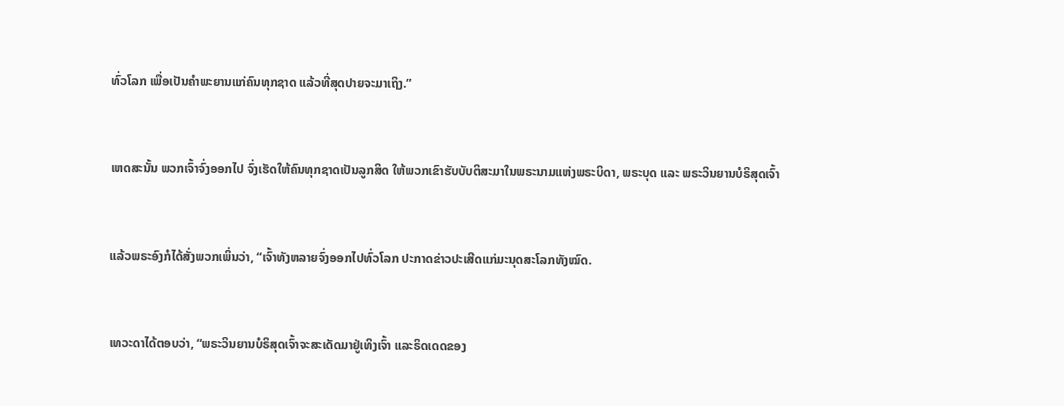ທົ່ວໂລກ ເພື່ອເປັນຄຳພະຍານແກ່ຄົນທຸກຊາດ ແລ້ວທີ່ສຸດປາຍຈະມາເຖິງ.”


ເຫດສະນັ້ນ ພວກເຈົ້າຈົ່ງອອກໄປ ຈົ່ງເຮັດໃຫ້ຄົນທຸກຊາດເປັນລູກສິດ ໃຫ້ພວກເຂົາຮັບບັບຕິສະມາໃນພຣະນາມແຫ່ງພຣະບິດາ, ພຣະບຸດ ແລະ ພຣະວິນຍານບໍຣິສຸດເຈົ້າ


ແລ້ວພຣະອົງກໍໄດ້ສັ່ງພວກເພິ່ນວ່າ, “ເຈົ້າທັງຫລາຍຈົ່ງອອກໄປທົ່ວໂລກ ປະກາດຂ່າວປະເສີດແກ່ມະນຸດສະໂລກທັງໝົດ.


ເທວະດາໄດ້ຕອບວ່າ, “ພຣະວິນຍານບໍຣິສຸດເຈົ້າຈະສະເດັດມາຢູ່ເທິງເຈົ້າ ແລະຣິດເດດຂອງ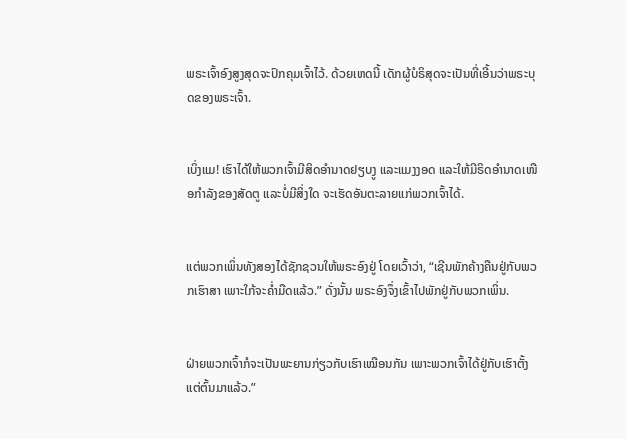ພຣະເຈົ້າອົງສູງສຸດຈະປົກຄຸມເຈົ້າໄວ້. ດ້ວຍເຫດນີ້ ເດັກຜູ້ບໍຣິສຸດຈະເປັນທີ່ເອີ້ນວ່າພຣະບຸດຂອງພຣະເຈົ້າ.


ເບິ່ງແມ! ເຮົາໄດ້ໃຫ້ພວກເຈົ້າມີສິດອຳນາດຢຽບງູ ແລະແມງງອດ ແລະໃຫ້ມີຣິດອຳນາດເໜືອກຳລັງຂອງສັດຕູ ແລະບໍ່ມີສິ່ງໃດ ຈະເຮັດອັນຕະລາຍແກ່ພວກເຈົ້າໄດ້.


ແຕ່ພວກເພິ່ນທັງສອງໄດ້ຊັກຊວນໃຫ້ພຣະອົງຢູ່ ໂດຍເວົ້າວ່າ, “ເຊີນພັກຄ້າງຄືນຢູ່ກັບພວກເຮົາສາ ເພາະໃກ້ຈະຄໍ່າມືດແລ້ວ.” ດັ່ງນັ້ນ ພຣະອົງຈຶ່ງເຂົ້າໄປພັກຢູ່ກັບພວກເພິ່ນ.


ຝ່າຍພວກເຈົ້າກໍຈະເປັນພະຍານກ່ຽວກັບເຮົາເໝືອນກັນ ເພາະພວກເຈົ້າໄດ້ຢູ່ກັບເຮົາຕັ້ງແຕ່ຕົ້ນມາແລ້ວ.”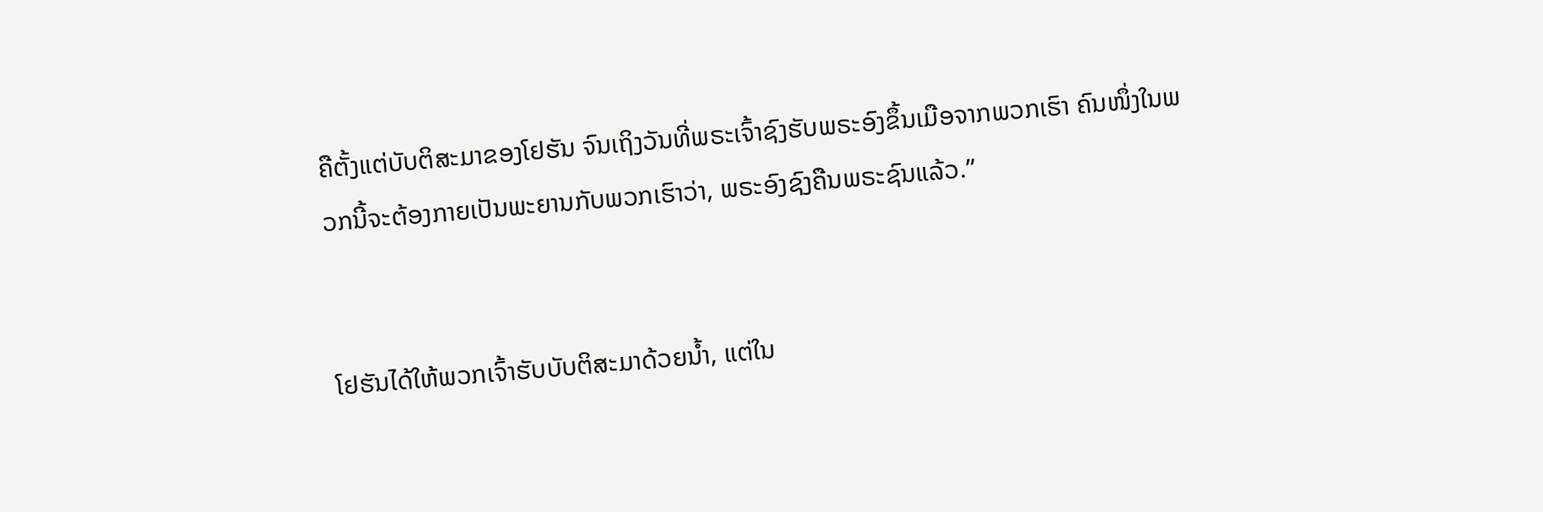ຄືຕັ້ງແຕ່ບັບຕິສະມາຂອງໂຢຮັນ ຈົນເຖິງວັນທີ່ພຣະເຈົ້າຊົງຮັບພຣະອົງຂຶ້ນເມືອຈາກພວກເຮົາ ຄົນໜຶ່ງໃນພວກນີ້ຈະຕ້ອງກາຍເປັນພະຍານກັບພວກເຮົາວ່າ, ພຣະອົງຊົງຄືນພຣະຊົນແລ້ວ.”


ໂຢຮັນໄດ້ໃຫ້ພວກເຈົ້າຮັບບັບຕິສະມາດ້ວຍນໍ້າ, ແຕ່ໃນ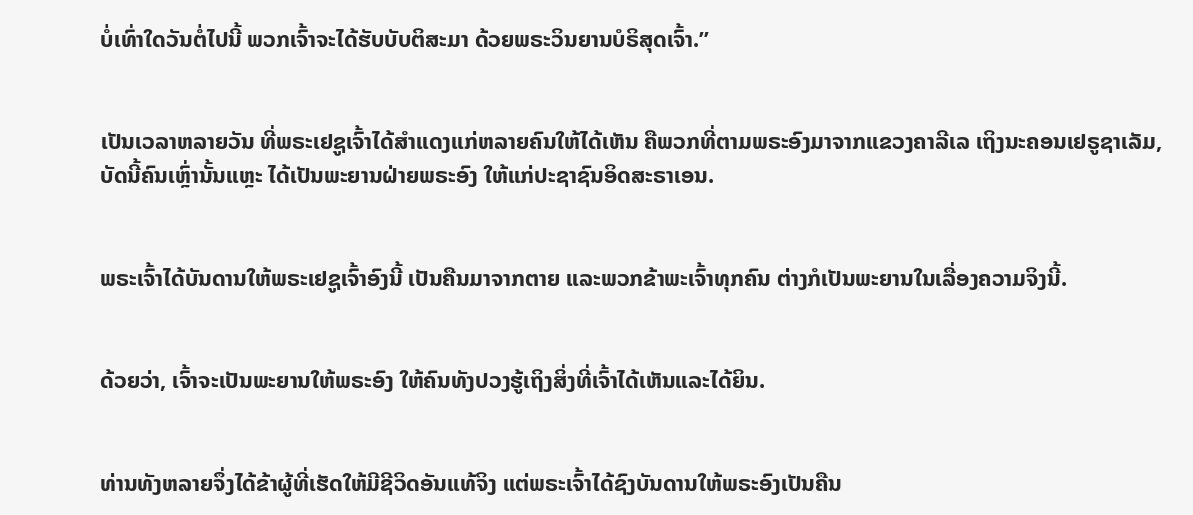ບໍ່ເທົ່າໃດວັນຕໍ່ໄປນີ້ ພວກເຈົ້າຈະໄດ້ຮັບບັບຕິສະມາ ດ້ວຍພຣະວິນຍານບໍຣິສຸດເຈົ້າ.”


ເປັນເວລາຫລາຍວັນ ທີ່ພຣະເຢຊູເຈົ້າໄດ້ສຳແດງແກ່ຫລາຍຄົນໃຫ້ໄດ້ເຫັນ ຄືພວກທີ່ຕາມພຣະອົງມາຈາກແຂວງຄາລີເລ ເຖິງນະຄອນເຢຣູຊາເລັມ, ບັດນີ້ຄົນເຫຼົ່ານັ້ນແຫຼະ ໄດ້ເປັນພະຍານຝ່າຍພຣະອົງ ໃຫ້ແກ່ປະຊາຊົນອິດສະຣາເອນ.


ພຣະເຈົ້າໄດ້ບັນດານໃຫ້ພຣະເຢຊູເຈົ້າອົງນີ້ ເປັນຄືນມາຈາກຕາຍ ແລະພວກຂ້າພະເຈົ້າທຸກຄົນ ຕ່າງກໍເປັນພະຍານໃນເລື່ອງຄວາມຈິງນີ້.


ດ້ວຍວ່າ, ເຈົ້າຈະເປັນພະຍານໃຫ້ພຣະອົງ ໃຫ້ຄົນທັງປວງຮູ້ເຖິງສິ່ງທີ່ເຈົ້າໄດ້ເຫັນແລະໄດ້ຍິນ.


ທ່ານທັງຫລາຍຈຶ່ງໄດ້ຂ້າຜູ້ທີ່ເຮັດໃຫ້ມີຊີວິດອັນແທ້ຈິງ ແຕ່ພຣະເຈົ້າໄດ້ຊົງບັນດານໃຫ້ພຣະອົງເປັນຄືນ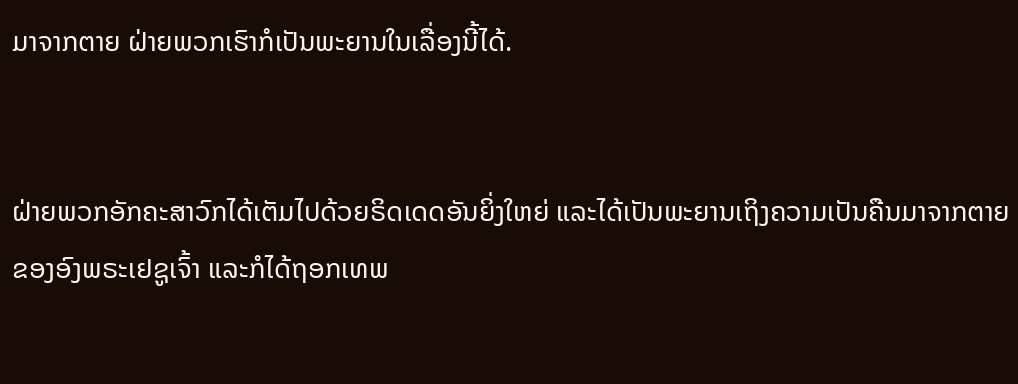ມາຈາກຕາຍ ຝ່າຍພວກເຮົາກໍເປັນພະຍານໃນເລື່ອງນີ້ໄດ້.


ຝ່າຍພວກອັກຄະສາວົກໄດ້ເຕັມໄປດ້ວຍຣິດເດດອັນຍິ່ງໃຫຍ່ ແລະໄດ້ເປັນພະຍານເຖິງຄວາມເປັນຄືນມາຈາກຕາຍຂອງອົງພຣະເຢຊູເຈົ້າ ແລະກໍໄດ້ຖອກເທພ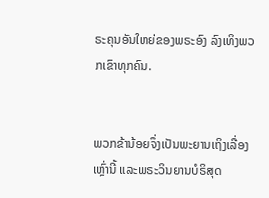ຣະຄຸນອັນໃຫຍ່ຂອງພຣະອົງ ລົງເທິງພວກເຂົາທຸກຄົນ.


ພວກຂ້ານ້ອຍຈຶ່ງເປັນພະຍານເຖິງເລື່ອງເຫຼົ່ານີ້ ແລະພຣະວິນຍານບໍຣິສຸດ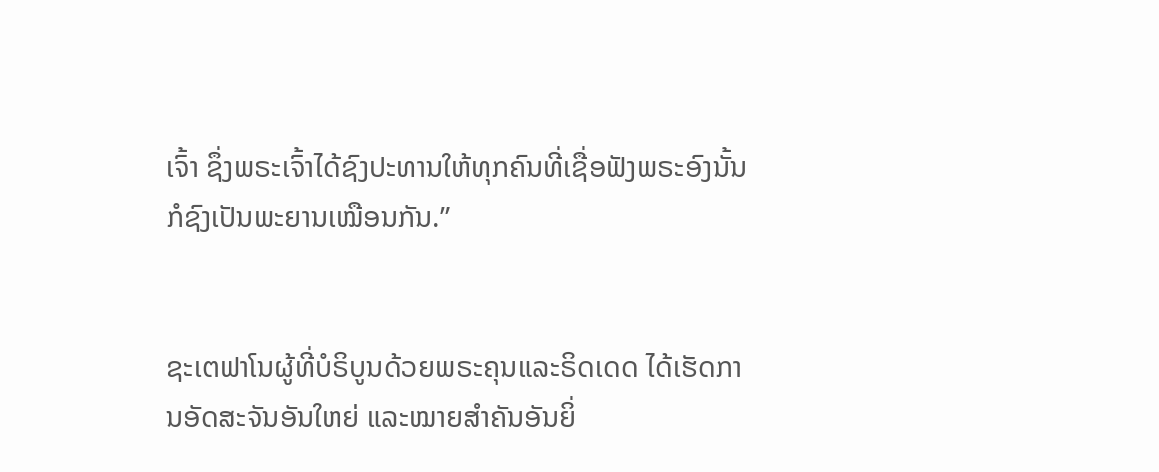ເຈົ້າ ຊຶ່ງພຣະເຈົ້າໄດ້ຊົງປະທານໃຫ້ທຸກຄົນທີ່ເຊື່ອຟັງພຣະອົງນັ້ນ ກໍຊົງເປັນພະຍານເໝືອນກັນ.”


ຊະເຕຟາໂນຜູ້ທີ່ບໍຣິບູນດ້ວຍພຣະຄຸນແລະຣິດເດດ ໄດ້ເຮັດການອັດສະຈັນອັນໃຫຍ່ ແລະໝາຍສຳຄັນອັນຍິ່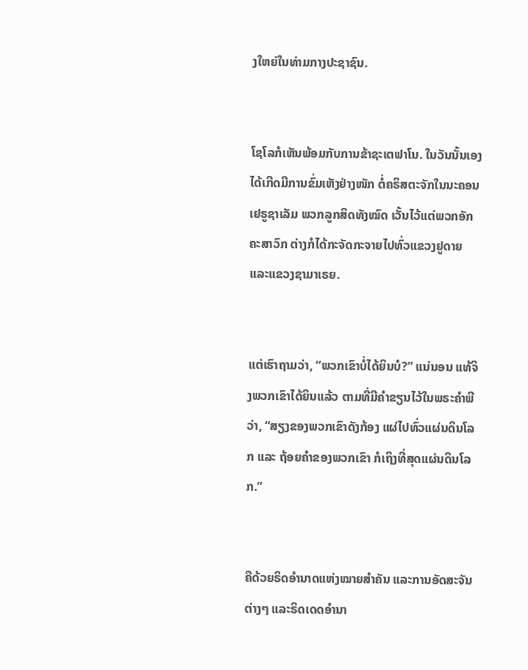ງໃຫຍ່ໃນທ່າມກາງປະຊາຊົນ.


ໂຊໂລກໍເຫັນພ້ອມກັບການຂ້າຊະເຕຟາໂນ. ໃນວັນນັ້ນເອງ ໄດ້ເກີດມີການຂົ່ມເຫັງຢ່າງໜັກ ຕໍ່ຄຣິສຕະຈັກໃນນະຄອນເຢຣູຊາເລັມ ພວກລູກສິດທັງໝົດ ເວັ້ນໄວ້ແຕ່ພວກອັກຄະສາວົກ ຕ່າງກໍໄດ້ກະຈັດກະຈາຍໄປທົ່ວແຂວງຢູດາຍ ແລະແຂວງຊາມາເຣຍ.


ແຕ່ເຮົາຖາມວ່າ, “ພວກເຂົາບໍ່ໄດ້ຍິນບໍ?” ແນ່ນອນ ແທ້ຈິງພວກເຂົາໄດ້ຍິນແລ້ວ ຕາມທີ່ມີຄຳຂຽນໄວ້ໃນພຣະຄຳພີວ່າ, “ສຽງຂອງພວກເຂົາດັງກ້ອງ ແຜ່ໄປທົ່ວແຜ່ນດິນໂລກ ແລະ ຖ້ອຍຄຳຂອງພວກເຂົາ ກໍເຖິງທີ່ສຸດແຜ່ນດິນໂລກ.”


ຄືດ້ວຍຣິດອຳນາດແຫ່ງໝາຍສຳຄັນ ແລະການອັດສະຈັນຕ່າງໆ ແລະຣິດເດດອຳນາ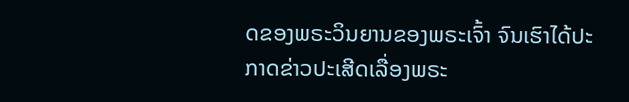ດຂອງພຣະວິນຍານຂອງພຣະເຈົ້າ ຈົນເຮົາໄດ້ປະກາດຂ່າວປະເສີດເລື່ອງພຣະ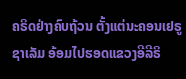ຄຣິດຢ່າງຄົບຖ້ວນ ຕັ້ງແຕ່ນະຄອນເຢຣູຊາເລັມ ອ້ອມໄປຮອດແຂວງອີລີຣິ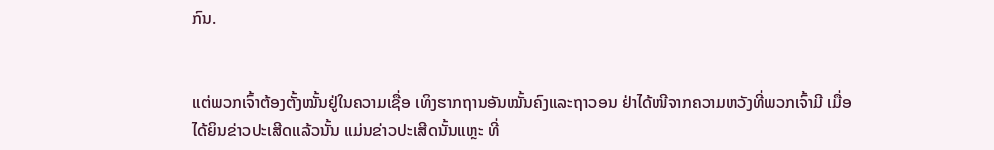ກົນ.


ແຕ່ພວກເຈົ້າຕ້ອງຕັ້ງໝັ້ນຢູ່ໃນຄວາມເຊື່ອ ເທິງຮາກຖານອັນໝັ້ນຄົງແລະຖາວອນ ຢ່າໄດ້ໜີຈາກຄວາມຫວັງທີ່ພວກເຈົ້າມີ ເມື່ອໄດ້ຍິນຂ່າວປະເສີດແລ້ວນັ້ນ ແມ່ນຂ່າວປະເສີດນັ້ນແຫຼະ ທີ່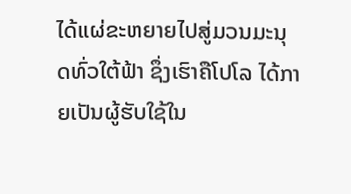ໄດ້ແຜ່ຂະຫຍາຍໄປສູ່ມວນມະນຸດທົ່ວໃຕ້ຟ້າ ຊຶ່ງເຮົາຄືໂປໂລ ໄດ້ກາຍເປັນຜູ້ຮັບໃຊ້ໃນ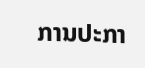ການປະກາ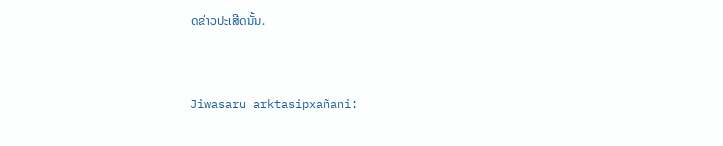ດຂ່າວປະເສີດນັ້ນ.


Jiwasaru arktasipxañani: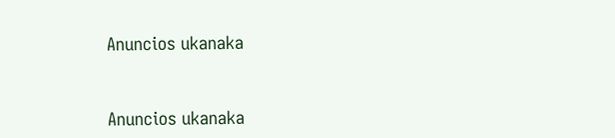Anuncios ukanaka


Anuncios ukanaka